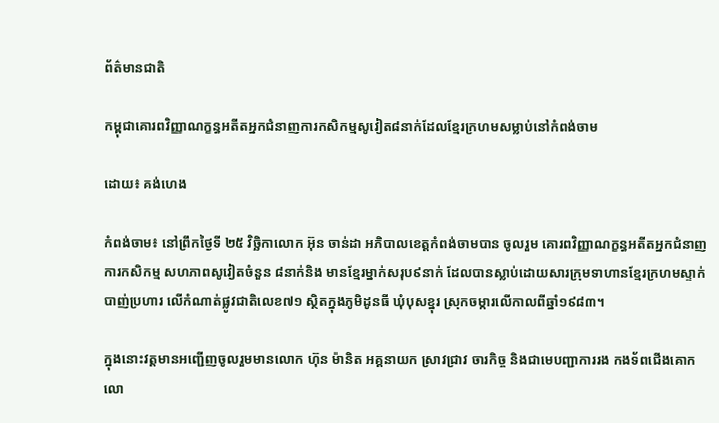ព័ត៌មានជាតិ

កម្ពុជាគោរពវិញ្ញាណក្ខន្ធអតីតអ្នកជំនាញការកសិកម្មសូវៀត៨នាក់ដែលខ្មែរក្រហមសម្លាប់នៅកំពង់ចាម

ដោយ៖ គង់ហេង

កំពង់ចាម៖ នៅព្រឹកថ្ងៃទី ២៥ វិច្ឆិកាលោក អ៊ុន ចាន់ដា អភិបាលខេត្តកំពង់ចាមបាន ចូលរួម គោរពវិញ្ញាណក្ខន្ធអតីតអ្នកជំនាញការកសិកម្ម សហភាពសូវៀតចំនួន ៨នាក់និង មានខ្មែរម្នាក់សរុប៩នាក់ ដែលបានស្លាប់ដោយសារក្រុមទាហានខ្មែរក្រហមស្ទាក់បាញ់ប្រហារ លើកំណាត់ផ្លូវជាតិលេខ៧១ ស្ថិតក្នុងភូមិដូនធី ឃុំបុសខ្នុរ ស្រុកចម្ការលើកាលពីឆ្នាំ១៩៨៣។

ក្នុងនោះវត្តមានអញ្ជើញចូលរួមមានលោក ហ៊ុន ម៉ានិត អគ្គនាយក ស្រាវជ្រាវ ចារកិច្ច និងជាមេបញ្ជាការរង កងទ័ពជើងគោក លោ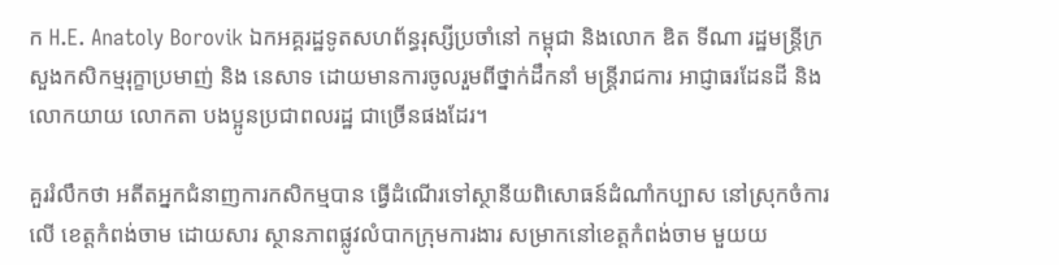ក H.E. Anatoly Borovik ឯកអគ្គរដ្ឋទូតសហព័ន្ធរុស្សីប្រចាំនៅ កម្ពុជា និងលោក ឌិត ទីណា រដ្ឋមន្រ្តីក្រសួងកសិកម្មរុក្ខាប្រមាញ់ និង នេសាទ ដោយមានការចូលរួមពីថ្នាក់ដឹកនាំ មន្រ្តីរាជការ អាជ្ញាធរដែនដី និងលោកយាយ លោកតា បងប្អូនប្រជាពលរដ្ឋ ជាច្រើនផងដែរ។

គួររំលឹកថា អតីតអ្នកជំនាញការកសិកម្មបាន ធ្វើដំណើរទៅស្ថានីយពិសោធន៍ដំណាំកប្បាស នៅស្រុកចំការលើ ខេត្តកំពង់ចាម ដោយសារ ស្ថានភាពផ្លូវលំបាកក្រុមការងារ សម្រាកនៅខេត្តកំពង់ចាម មួយយ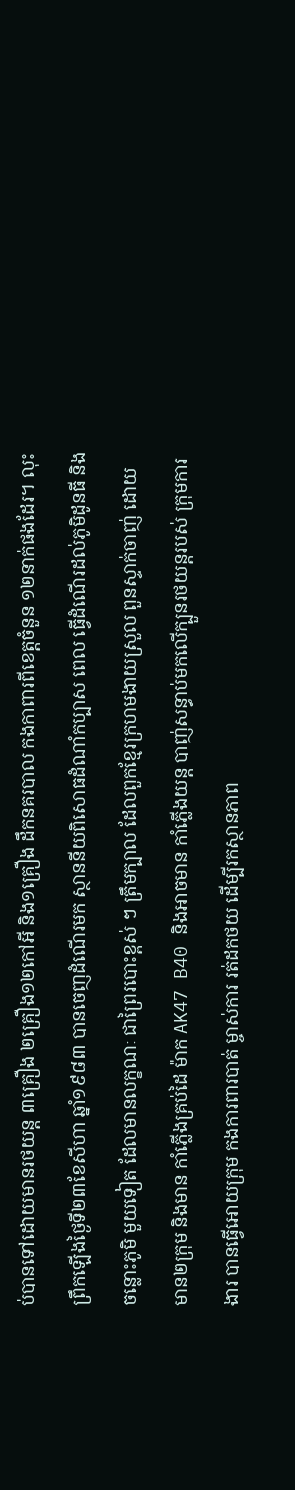ប់បានទៅដោយមានរថយន្ត ៣គ្រឿង ២គ្រឿង១២កៅអី និង១គ្រឿង ដឹកនគរបាល កងកាពារពីខេត្តចំនួន ១២នាក់ផងដែរ។ លុះព្រឹកឡើងថ្ងៃទី២៣ខែសីហា ឆ្នាំ១៩៨៣ បានចេញដំណើរមក ស្ថាននីយពិសោធដំណាំកប្បាស ពេល ធ្វើដំណើរដល់ភូមិដូនធី និងចន្លោះភូមិ មួយទៀត ដែលមានលក្ខណៈ ជាព្រៃរបោះខ្ពស់ ៗ ត្រឹមក្បាល ដែលពួកខ្មែរក្រហមងាយស្រួល ពួនស្ទាក់ចាញ់ ដោយមាន២ក្រុម និងមាន កាំភ្លើងគ្រប់ដៃ ម៉ាក AK47 B40 និងអាចមាន កាំភ្លើងយន្ត បាញ់សន្ធាប់មកលើក្បួនរថយន្តរបស់ ក្រុមការងារ បានធ្វើអោយក្រុម កងការពារបាត់ ម្ចាស់ការ រត់ដកថយ ដើម្បីរកស្ថានភាព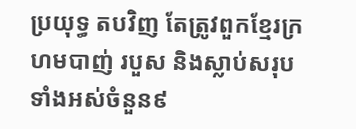ប្រយុទ្ធ តបវិញ តែត្រូវពួកខ្មែរក្រហមបាញ់ របួស និងស្លាប់សរុបទាំងអស់ចំនួន៩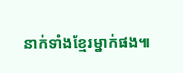នាក់ទាំងខ្មែរម្នាក់ផង៕